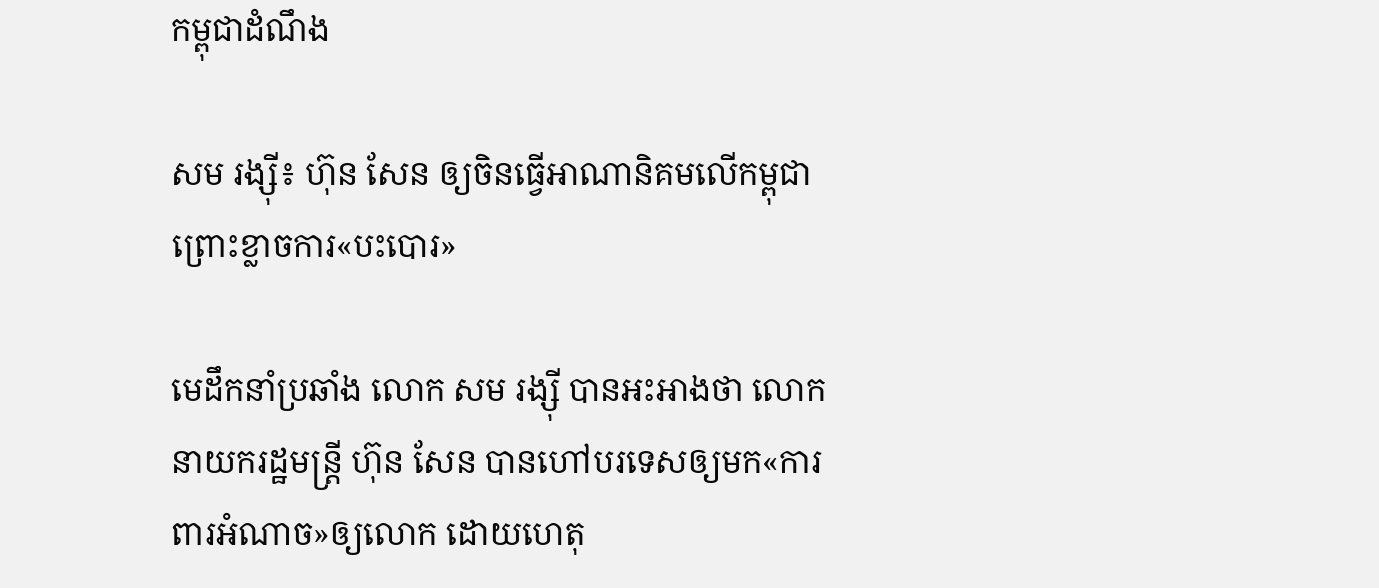កម្ពុជាដំណឹង

សម រង្ស៊ី៖ ហ៊ុន សែន ឲ្យចិនធ្វើអាណានិគមលើកម្ពុជា ព្រោះខ្លាចការ«បះបោរ»

មេដឹកនាំប្រឆាំង លោក សម រង្ស៊ី បានអះអាងថា លោកនាយករដ្ឋមន្ត្រី ហ៊ុន សែន បានហៅបរទេសឲ្យមក«ការពារអំណាច»ឲ្យលោក ដោយហេតុ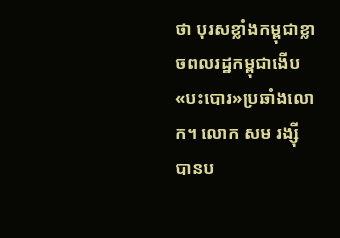ថា បុរសខ្លាំងកម្ពុជាខ្លាចពលរដ្ឋកម្ពុជាងើប«បះបោរ»ប្រឆាំងលោក។ លោក សម រង្ស៊ី បានប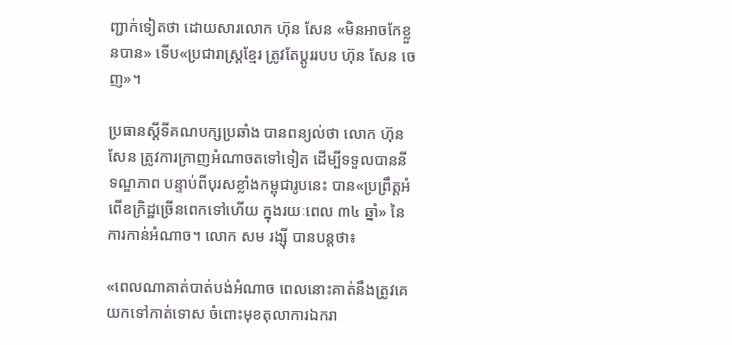ញ្ជាក់ទៀតថា ដោយសារលោក ហ៊ុន សែន «មិនអាចកែខ្លួនបាន» ទើប«ប្រជារាស្ត្រខ្មែរ ត្រូវតែប្តូររបប ហ៊ុន សែន ចេញ»។

ប្រធានស្ដីទីគណបក្សប្រឆាំង បានពន្យល់ថា លោក ហ៊ុន សែន ត្រូវការក្រាញអំណាចតទៅទៀត ដើម្បីទទួលបាននីទណ្ឌភាព បន្ទាប់ពីបុរសខ្លាំងកម្ពុជារូបនេះ បាន«ប្រព្រឹត្តអំពើឧក្រិដ្ឋច្រើនពេកទៅហើយ ក្នុងរយៈពេល ៣៤ ឆ្នាំ» នៃការកាន់អំណាច។ លោក សម រង្ស៊ី បានបន្តថា៖

«ពេលណាគាត់បាត់បង់អំណាច ពេលនោះគាត់នឹងត្រូវគេយកទៅកាត់ទោស ចំពោះមុខតុលាការឯករា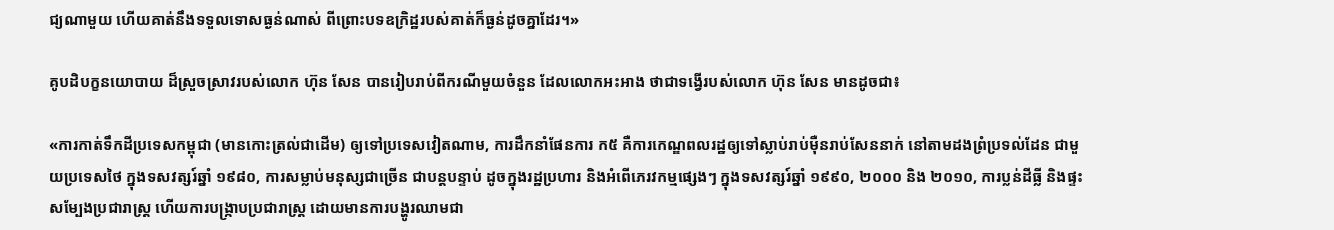ជ្យណាមួយ ហើយគាត់នឹងទទួលទោសធ្ងន់ណាស់ ពីព្រោះបទឧក្រិដ្ឋរបស់គាត់ក៏ធ្ងន់ដូចគ្នាដែរ។»

គូបដិបក្ខនយោបាយ ដ៏ស្រួចស្រាវរបស់លោក ហ៊ុន សែន បានរៀបរាប់ពីករណីមួយចំនួន ដែលលោកអះអាង ថាជាទង្វើរបស់លោក ហ៊ុន សែន មានដូចជា៖

«ការកាត់ទឹកដីប្រទេសកម្ពុជា (មានកោះត្រល់ជាដើម) ឲ្យទៅប្រទេសវៀតណាម, ការដឹកនាំផែនការ ក៥ គឺការកេណ្ឌពលរដ្ឋឲ្យទៅស្លាប់រាប់ម៉ឺនរាប់សែននាក់ នៅតាមដងព្រំប្រទល់ដែន ជាមួយប្រទេសថៃ ក្នុងទសវត្សរ៍ឆ្នាំ ១៩៨០, ការសម្លាប់មនុស្សជាច្រើន ជាបន្តបន្ទាប់ ដូចក្នុងរដ្ឋប្រហារ និងអំពើភេរវកម្មផ្សេងៗ ក្នុងទសវត្សរ៍ឆ្នាំ ១៩៩០, ២០០០ និង ២០១០, ការប្លន់ដីធ្លី និងផ្ទះសម្បែងប្រជារាស្ត្រ ហើយការបង្ក្រាបប្រជារាស្ត្រ ដោយមានការបង្ហូរឈាមជា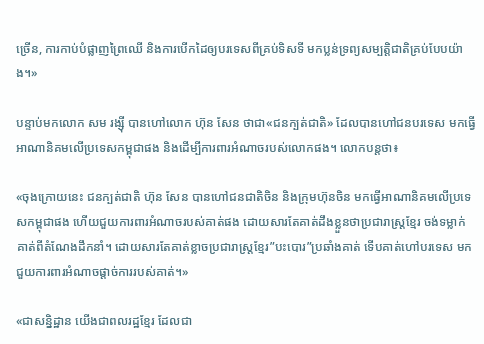ច្រើន, ការកាប់បំផ្លាញព្រៃឈើ និងការបើកដៃឲ្យបរទេសពីគ្រប់ទិសទី មកប្លន់ទ្រព្យសម្បត្តិជាតិគ្រប់បែបយ៉ាង។»

បន្ទាប់មកលោក សម រង្ស៊ី បានហៅលោក ហ៊ុន សែន ថាជា«ជនក្បត់ជាតិ» ដែលបានហៅជនបរទេស មកធ្វើអាណានិគមលើប្រទេសកម្ពុជាផង និងដើម្បីការពារអំណាចរបស់លោកផង។ លោកបន្តថា៖

«ចុងក្រោយនេះ ជនក្បត់ជាតិ ហ៊ុន សែន បានហៅជនជាតិចិន និងក្រុមហ៊ុនចិន មកធ្វើអាណានិគមលើប្រទេសកម្ពុជាផង ហើយជួយការពារអំណាចរបស់គាត់ផង ដោយសារតែគាត់ដឹងខ្លួនថាប្រជារាស្ត្រខ្មែរ ចង់ទម្លាក់គាត់ពីតំណែងដឹកនាំ។ ដោយសារតែគាត់ខ្លាចប្រជារាស្ត្រខ្មែរ”បះបោរ”ប្រឆាំងគាត់ ទើបគាត់ហៅបរទេស មកជួយការពារអំណាចផ្តាច់ការរបស់គាត់។»

«ជាសន្និដ្ឋាន យើងជាពលរដ្ឋខ្មែរ ដែលជា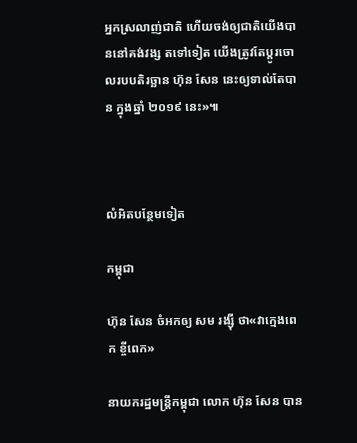អ្នកស្រលាញ់ជាតិ ហើយចង់ឲ្យជាតិយើងបាននៅគង់វង្ស តទៅទៀត យើងត្រូវតែប្តូរចោលរបបតិរច្ឆាន ហ៊ុន សែន នេះឲ្យទាល់តែបាន ក្នុងឆ្នាំ ២០១៩ នេះ»៕



លំអិតបន្ថែមទៀត

កម្ពុជា

ហ៊ុន សែន ចំអកឲ្យ សម រង្ស៊ី ថា«វាក្មេងពេក ខ្ចីពេក»

នាយករដ្ឋមន្ត្រីកម្ពុជា លោក ហ៊ុន សែន បាន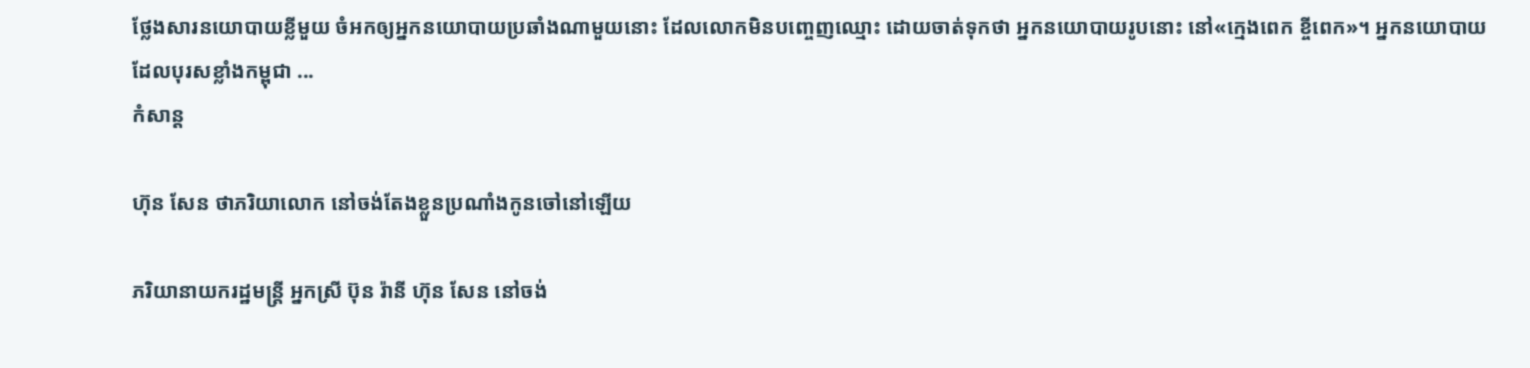ថ្លែងសារនយោបាយខ្លីមួយ ចំអកឲ្យអ្នកនយោបាយប្រឆាំងណាមួយនោះ ដែលលោកមិនបញ្ចេញឈ្មោះ ដោយចាត់ទុកថា អ្នកនយោបាយរូបនោះ នៅ«ក្មេងពេក ខ្ចីពេក»។ អ្នកនយោបាយ ដែលបុរសខ្លាំងកម្ពុជា ...
កំសាន្ដ

ហ៊ុន សែន ថាភរិយាលោក នៅចង់តែងខ្លួនប្រណាំងកូនចៅនៅឡើយ

ភរិយានាយករដ្ឋមន្ត្រី អ្នកស្រី ប៊ុន រ៉ានី ហ៊ុន សែន នៅចង់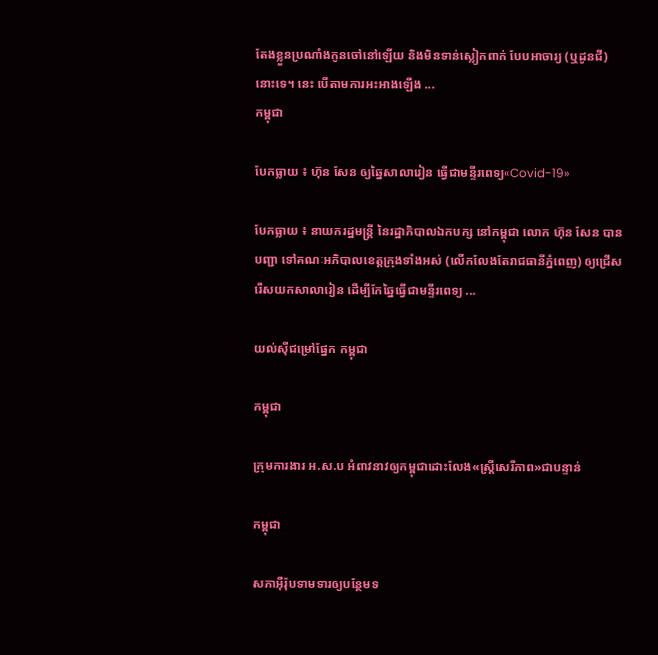តែងខ្លួនប្រណាំងកូនចៅនៅឡើយ និងមិនទាន់ស្លៀកពាក់ បែបអាចារ្យ (ឬដូនជី) នោះទេ។ នេះ បើតាមការអះអាងឡើង ...
កម្ពុជា

បែកធ្លាយ ៖ ហ៊ុន សែន ឲ្យឆ្នៃសាលារៀន ធ្វើជាមន្ទីរពេទ្យ«Covid-19»

បែកធ្លាយ ៖ នាយករដ្ឋមន្ត្រី នៃរដ្ឋាភិបាលឯកបក្ស នៅកម្ពុជា លោក ហ៊ុន សែន បានបញ្ជា ទៅគណៈអភិបាលខេត្តក្រុងទាំងអស់ (លើកលែងតែរាជធានីភ្នំពេញ) ឲ្យជ្រើសរើសយកសាលារៀន ដើម្បីកែឆ្នៃធ្វើជាមន្ទីរពេទ្យ ...

យល់ស៊ីជម្រៅផ្នែក កម្ពុជា

កម្ពុជា

ក្រុមការងារ អ.ស.ប អំពាវនាវឲ្យកម្ពុជាដោះលែង«ស្ត្រីសេរីភាព»ជាបន្ទាន់

កម្ពុជា

សភាអ៊ឺរ៉ុបទាមទារឲ្យបន្ថែមទ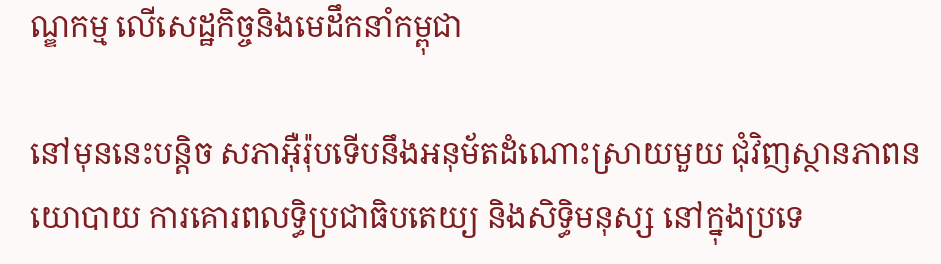ណ្ឌកម្ម លើសេដ្ឋកិច្ចនិងមេដឹកនាំកម្ពុជា

នៅមុននេះបន្តិច សភាអ៊ឺរ៉ុបទើបនឹងអនុម័តដំណោះស្រាយមួយ ជុំវិញស្ថានភាពនយោបាយ ការគោរពលទ្ធិប្រជាធិបតេយ្យ និងសិទ្ធិមនុស្ស នៅក្នុងប្រទេ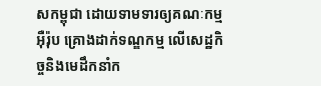សកម្ពុជា ដោយទាមទារឲ្យគណៈកម្មអ៊ឺរ៉ុប គ្រោងដាក់ទណ្ឌកម្ម លើសេដ្ឋកិច្ចនិងមេដឹកនាំក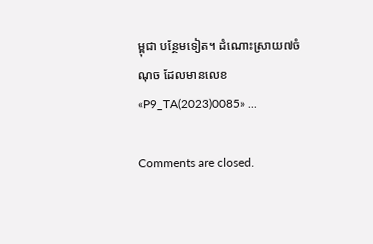ម្ពុជា បន្ថែមទៀត។ ដំណោះស្រាយ៧ចំណុច ដែលមានលេខ «P9_TA(2023)0085» ...

Comments are closed.